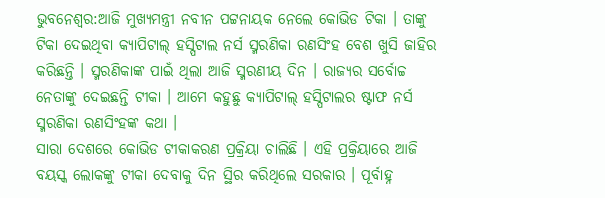ଭୁବନେଶ୍ବର:ଆଜି ମୁଖ୍ୟମନ୍ତ୍ରୀ ନବୀନ ପଟ୍ଟନାୟକ ନେଲେ କୋଭିଡ ଟିକା । ତାଙ୍କୁ ଟିକା ଦେଇଥିବା କ୍ୟାପିଟାଲ୍ ହସ୍ପିଟାଲ ନର୍ସ ସ୍ମରଣିକା ରଣସିଂହ ବେଶ ଖୁସି ଜାହିର କରିଛନ୍ତି । ସ୍ମରଣିକାଙ୍କ ପାଇଁ ଥିଲା ଆଜି ସ୍ମରଣୀୟ ଦିନ । ରାଜ୍ୟର ସର୍ବୋଚ୍ଚ ନେତାଙ୍କୁ ଦେଇଛନ୍ତି ଟୀକା । ଆମେ କହୁଛୁ କ୍ୟାପିଟାଲ୍ ହସ୍ପିଟାଲର ଷ୍ଟାଫ ନର୍ସ ସ୍ମରଣିକା ରଣସିଂହଙ୍କ କଥା ।
ସାରା ଦେଶରେ କୋଭିଡ ଟୀକାକରଣ ପ୍ରକ୍ରିୟା ଚାଲିଛି । ଏହି ପ୍ରକ୍ରିୟାରେ ଆଜି ବୟସ୍କ ଲୋକଙ୍କୁ ଟୀକା ଦେବାକୁ ଦିନ ସ୍ଥିର କରିଥିଲେ ସରକାର । ପୂର୍ବାହ୍ନ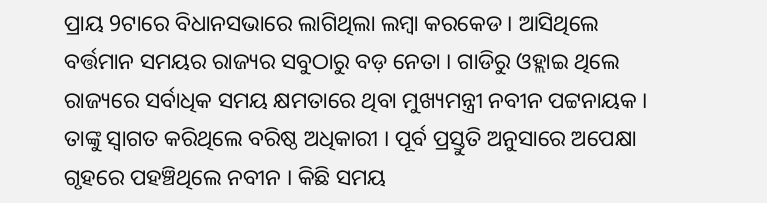ପ୍ରାୟ 9ଟାରେ ବିଧାନସଭାରେ ଲାଗିଥିଲା ଲମ୍ବା କରକେଡ । ଆସିଥିଲେ ବର୍ତ୍ତମାନ ସମୟର ରାଜ୍ୟର ସବୁଠାରୁ ବଡ଼ ନେତା । ଗାଡିରୁ ଓହ୍ଲାଇ ଥିଲେ ରାଜ୍ୟରେ ସର୍ବାଧିକ ସମୟ କ୍ଷମତାରେ ଥିବା ମୁଖ୍ୟମନ୍ତ୍ରୀ ନବୀନ ପଟ୍ଟନାୟକ । ତାଙ୍କୁ ସ୍ୱାଗତ କରିଥିଲେ ବରିଷ୍ଠ ଅଧିକାରୀ । ପୂର୍ବ ପ୍ରସ୍ତୁତି ଅନୁସାରେ ଅପେକ୍ଷା ଗୃହରେ ପହଞ୍ଚିଥିଲେ ନବୀନ । କିଛି ସମୟ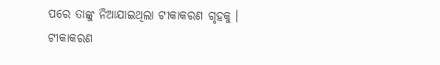ପରେ ତାଙ୍କୁ ନିଆଯାଇଥିଲା ଟୀକାକରଣ ଗୃହକୁ । ଟୀକାକରଣ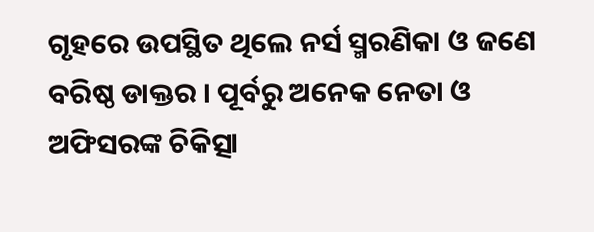ଗୃହରେ ଉପସ୍ଥିତ ଥିଲେ ନର୍ସ ସ୍ମରଣିକା ଓ ଜଣେ ବରିଷ୍ଠ ଡାକ୍ତର । ପୂର୍ବରୁ ଅନେକ ନେତା ଓ ଅଫିସରଙ୍କ ଚିକିତ୍ସା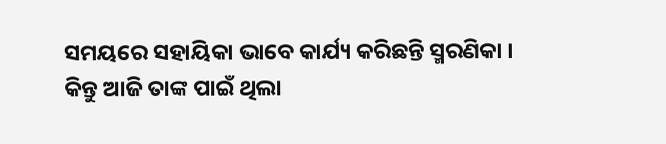ସମୟରେ ସହାୟିକା ଭାବେ କାର୍ଯ୍ୟ କରିଛନ୍ତି ସ୍ମରଣିକା । କିନ୍ତୁ ଆଜି ତାଙ୍କ ପାଇଁ ଥିଲା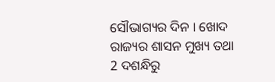ସୌଭାଗ୍ୟର ଦିନ । ଖୋଦ ରାଜ୍ୟର ଶାସନ ମୁଖ୍ୟ ତଥା 2 ଦଶନ୍ଧିରୁ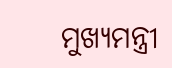ମୁଖ୍ୟମନ୍ତ୍ରୀ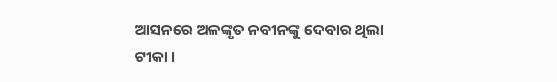ଆସନରେ ଅଳଙ୍କୃତ ନବୀନଙ୍କୁ ଦେବାର ଥିଲା ଟୀକା ।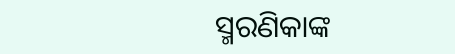ସ୍ମରଣିକାଙ୍କ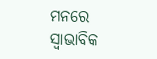ମନରେ ସ୍ବାଭାବିକ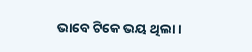ଭାବେ ଟିକେ ଭୟ ଥିଲା ।